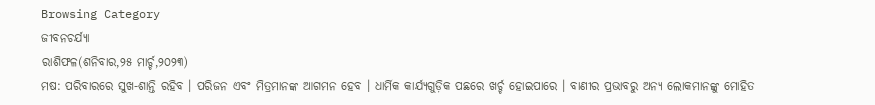Browsing Category
ଜୀବନଚର୍ଯ୍ୟା
ରାଶିଫଳ(ଶନିବାର,୨୫ ମାର୍ଚ୍ଚ,୨୦୨୩)
ମଷ: ପରିବାରରେ ସୁଖ-ଶାନ୍ତି ରହିବ । ପରିଜନ ଏବଂ ମିତ୍ରମାନଙ୍କ ଆଗମନ ହେବ । ଧାର୍ମିକ କାର୍ଯ୍ୟଗୁଡ଼ିକ ପଛରେ ଖର୍ଚ୍ଚ ହୋଇପାରେ । ବାଣୀର ପ୍ରଭାବରୁ ଅନ୍ୟ ଲୋକମାନଙ୍କୁ ମୋହିତ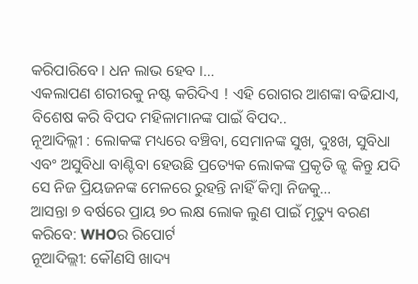କରିପାରିବେ । ଧନ ଲାଭ ହେବ ।…
ଏକଲାପଣ ଶରୀରକୁ ନଷ୍ଟ କରିଦିଏ ! ଏହି ରୋଗର ଆଶଙ୍କା ବଢିଯାଏ, ବିଶେଷ କରି ବିପଦ ମହିଳାମାନଙ୍କ ପାଇଁ ବିପଦ..
ନୂଆଦିଲ୍ଲୀ : ଲୋକଙ୍କ ମଧ୍ୟରେ ବଞ୍ଚିବା, ସେମାନଙ୍କ ସୁଖ, ଦୁଃଖ, ସୁବିଧା ଏବଂ ଅସୁବିଧା ବାଣ୍ଟିବା ହେଉଛି ପ୍ରତ୍ୟେକ ଲୋକଙ୍କ ପ୍ରକୃତି ଜ୍ଝ କିନ୍ତୁ ଯଦି ସେ ନିଜ ପ୍ରିୟଜନଙ୍କ ମେଳରେ ରୁହନ୍ତି ନାହିଁ କିମ୍ବା ନିଜକୁ…
ଆସନ୍ତା ୭ ବର୍ଷରେ ପ୍ରାୟ ୭୦ ଲକ୍ଷ ଲୋକ ଲୁଣ ପାଇଁ ମୃତ୍ୟୁ ବରଣ କରିବେ: WHOର ରିପୋର୍ଟ
ନୂଆଦିଲ୍ଲୀ: କୌଣସି ଖାଦ୍ୟ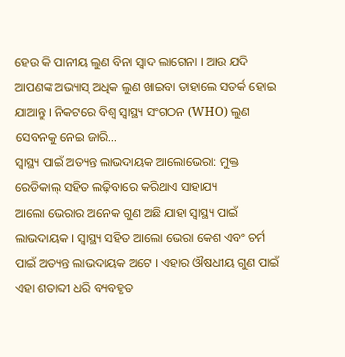ହେଉ କି ପାନୀୟ ଲୁଣ ବିନା ସ୍ୱାଦ ଲାଗେନା । ଆଉ ଯଦି ଆପଣଙ୍କ ଅଭ୍ୟାସ୍ ଅଧିକ ଲୁଣ ଖାଇବା ତାହାଲେ ସତର୍କ ହୋଇ ଯାଆନ୍ତୁ । ନିକଟରେ ବିଶ୍ୱ ସ୍ୱାସ୍ଥ୍ୟ ସଂଗଠନ (WHO) ଲୁଣ ସେବନକୁ ନେଇ ଜାରି…
ସ୍ୱାସ୍ଥ୍ୟ ପାଇଁ ଅତ୍ୟନ୍ତ ଲାଭଦାୟକ ଆଲୋଭେରା: ମୁକ୍ତ ରେଡିକାଲ୍ ସହିତ ଲଢ଼ିବାରେ କରିଥାଏ ସାହାଯ୍ୟ
ଆଲୋ ଭେରାର ଅନେକ ଗୁଣ ଅଛି ଯାହା ସ୍ୱାସ୍ଥ୍ୟ ପାଇଁ ଲାଭଦାୟକ । ସ୍ୱାସ୍ଥ୍ୟ ସହିତ ଆଲୋ ଭେରା କେଶ ଏବଂ ଚର୍ମ ପାଇଁ ଅତ୍ୟନ୍ତ ଲାଭଦାୟକ ଅଟେ । ଏହାର ଔଷଧୀୟ ଗୁଣ ପାଇଁ ଏହା ଶତାବ୍ଦୀ ଧରି ବ୍ୟବହୃତ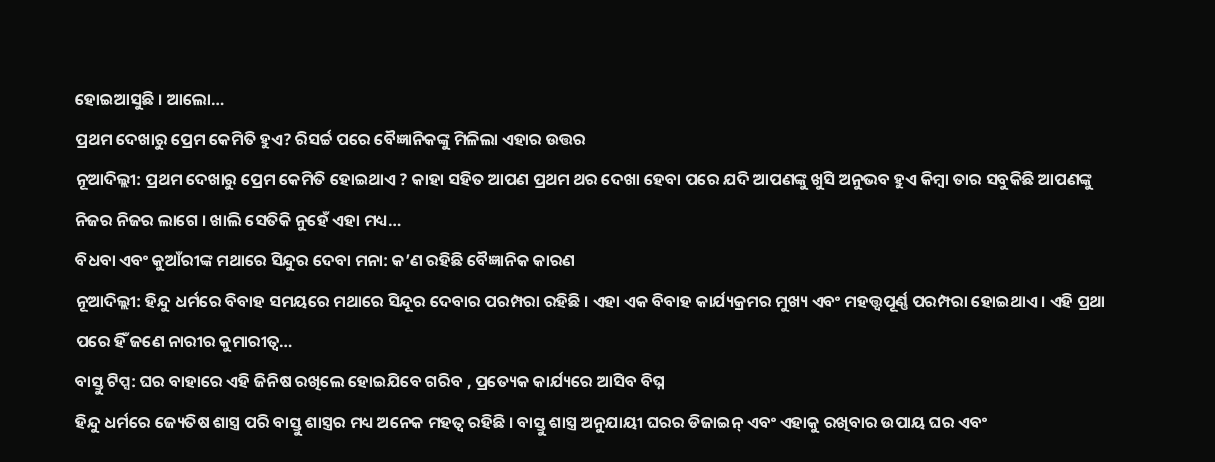ହୋଇଆସୁଛି । ଆଲୋ…
ପ୍ରଥମ ଦେଖାରୁ ପ୍ରେମ କେମିତି ହୁଏ? ରିସର୍ଚ୍ଚ ପରେ ବୈଜ୍ଞାନିକଙ୍କୁ ମିଳିଲା ଏହାର ଉତ୍ତର
ନୂଆଦିଲ୍ଲୀ: ପ୍ରଥମ ଦେଖାରୁ ପ୍ରେମ କେମିତି ହୋଇଥାଏ ? କାହା ସହିତ ଆପଣ ପ୍ରଥମ ଥର ଦେଖା ହେବା ପରେ ଯଦି ଆପଣଙ୍କୁ ଖୁସି ଅନୁଭବ ହୁଏ କିମ୍ବା ତାର ସବୁକିଛି ଆପଣଙ୍କୁ ନିଜର ନିଜର ଲାଗେ । ଖାଲି ସେତିକି ନୁହେଁ ଏହା ମଧ୍ୟ…
ବିଧବା ଏବଂ କୁଆଁରୀଙ୍କ ମଥାରେ ସିନ୍ଦୁର ଦେବା ମନା: କ’ଣ ରହିଛି ବୈଜ୍ଞାନିକ କାରଣ
ନୂଆଦିଲ୍ଲୀ: ହିନ୍ଦୁ ଧର୍ମରେ ବିବାହ ସମୟରେ ମଥାରେ ସିନ୍ଦୂର ଦେବାର ପରମ୍ପରା ରହିଛି । ଏହା ଏକ ବିବାହ କାର୍ଯ୍ୟକ୍ରମର ମୁଖ୍ୟ ଏବଂ ମହତ୍ତ୍ୱପୂର୍ଣ୍ଣ ପରମ୍ପରା ହୋଇଥାଏ । ଏହି ପ୍ରଥା ପରେ ହିଁ ଜଣେ ନାରୀର କୁମାରୀତ୍ୱ…
ବାସ୍ତୁ ଟିପ୍ସ: ଘର ବାହାରେ ଏହି ଜିନିଷ ରଖିଲେ ହୋଇଯିବେ ଗରିବ , ପ୍ରତ୍ୟେକ କାର୍ଯ୍ୟରେ ଆସିବ ବିଘ୍ନ
ହିନ୍ଦୁ ଧର୍ମରେ ଜ୍ୟେତିଷ ଶାସ୍ତ୍ର ପରି ବାସ୍ତୁ ଶାସ୍ତ୍ରର ମଧ୍ୟ ଅନେକ ମହତ୍ୱ ରହିଛି । ବାସ୍ତୁ ଶାସ୍ତ୍ର ଅନୁଯାୟୀ ଘରର ଡିଜାଇନ୍ ଏବଂ ଏହାକୁ ରଖିବାର ଉପାୟ ଘର ଏବଂ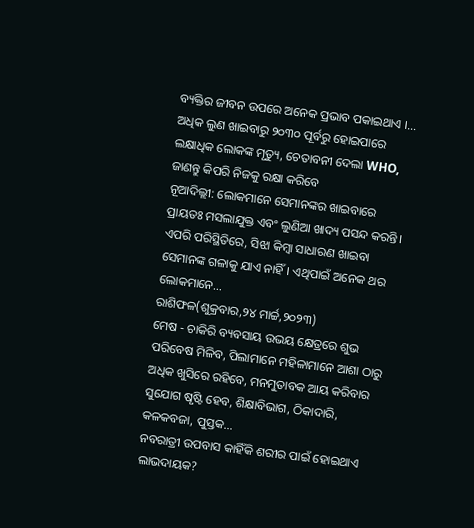ବ୍ୟକ୍ତିର ଜୀବନ ଉପରେ ଅନେକ ପ୍ରଭାବ ପକାଇଥାଏ ।…
ଅଧିକ ଲୁଣ ଖାଇବାରୁ ୨୦୩୦ ପୂର୍ବରୁ ହୋଇପାରେ ଲକ୍ଷାଧିକ ଲୋକଙ୍କ ମୃତ୍ୟୁ, ଚେତାବନୀ ଦେଲା WHO, ଜାଣନ୍ତୁ କିପରି ନିଜକୁ ରକ୍ଷା କରିବେ
ନୂଆଦିଲ୍ଲୀ: ଲୋକମାନେ ସେମାନଙ୍କର ଖାଇବାରେ ପ୍ରାୟତଃ ମସଲାଯୁକ୍ତ ଏବଂ ଲୁଣିଆ ଖାଦ୍ୟ ପସନ୍ଦ କରନ୍ତି। ଏପରି ପରିସ୍ଥିତିରେ, ସିଝା କିମ୍ବା ସାଧାରଣ ଖାଇବା ସେମାନଙ୍କ ଗଳାକୁ ଯାଏ ନାହିଁ। ଏଥିପାଇଁ ଅନେକ ଥର ଲୋକମାନେ…
ରାଶିଫଳ(ଶୁକ୍ରବାର,୨୪ ମାର୍ଚ୍ଚ,୨୦୨୩)
ମେଷ - ଚାକିରି ବ୍ୟବସାୟ ଉଭୟ କ୍ଷେତ୍ରରେ ଶୁଭ ପରିବେଷ ମିଳିବ, ପିଲାମାନେ ମହିଳାମାନେ ଆଶା ଠାରୁ ଅଧିକ ଖୁସିରେ ରହିବେ, ମନମୁତାବକ ଆୟ କରିବାର ସୁଯୋଗ ଷୃଷ୍ଟି ହେବ, ଶିକ୍ଷାବିଭାଗ, ଠିକାଦାରି, କଳକବଜା, ପୁସ୍ତକ…
ନବରାତ୍ରୀ ଉପବାସ କାହିଁକି ଶରୀର ପାଇଁ ହୋଇଥାଏ ଲାଭଦାୟକ?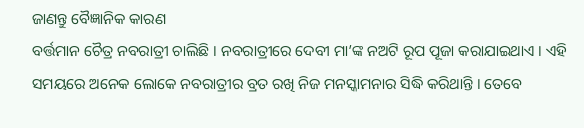ଜାଣନ୍ତୁ ବୈଜ୍ଞାନିକ କାରଣ
ବର୍ତ୍ତମାନ ଚୈତ୍ର ନବରାତ୍ରୀ ଚାଲିଛି । ନବରାତ୍ରୀରେ ଦେବୀ ମା’ଙ୍କ ନଅଟି ରୂପ ପୂଜା କରାଯାଇଥାଏ । ଏହି ସମୟରେ ଅନେକ ଲୋକେ ନବରାତ୍ରୀର ବ୍ରତ ରଖି ନିଜ ମନସ୍କାମନାର ସିଦ୍ଧି କରିଥାନ୍ତି । ତେବେ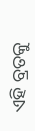ଏହି ବ୍ରତକୁ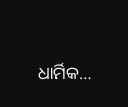ଧାର୍ମିକ…